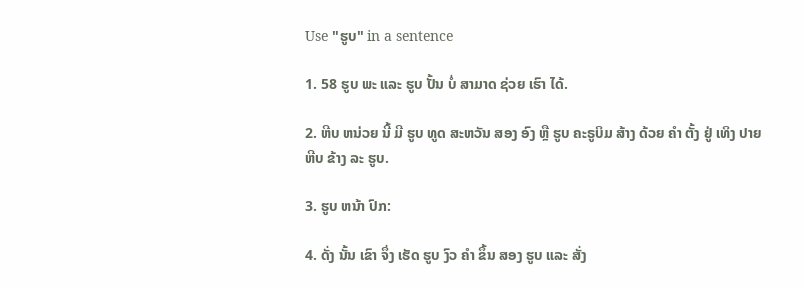Use "ຮູບ" in a sentence

1. 58 ຮູບ ພະ ແລະ ຮູບ ປັ້ນ ບໍ່ ສາມາດ ຊ່ວຍ ເຮົາ ໄດ້.

2. ຫີບ ຫນ່ວຍ ນີ້ ມີ ຮູບ ທູດ ສະຫວັນ ສອງ ອົງ ຫຼື ຮູບ ຄະຣູບິມ ສ້າງ ດ້ວຍ ຄໍາ ຕັ້ງ ຢູ່ ເທິງ ປາຍ ຫີບ ຂ້າງ ລະ ຮູບ.

3. ຮູບ ຫນ້າ ປົກ:

4. ດັ່ງ ນັ້ນ ເຂົາ ຈຶ່ງ ເຮັດ ຮູບ ງົວ ຄໍາ ຂຶ້ນ ສອງ ຮູບ ແລະ ສັ່ງ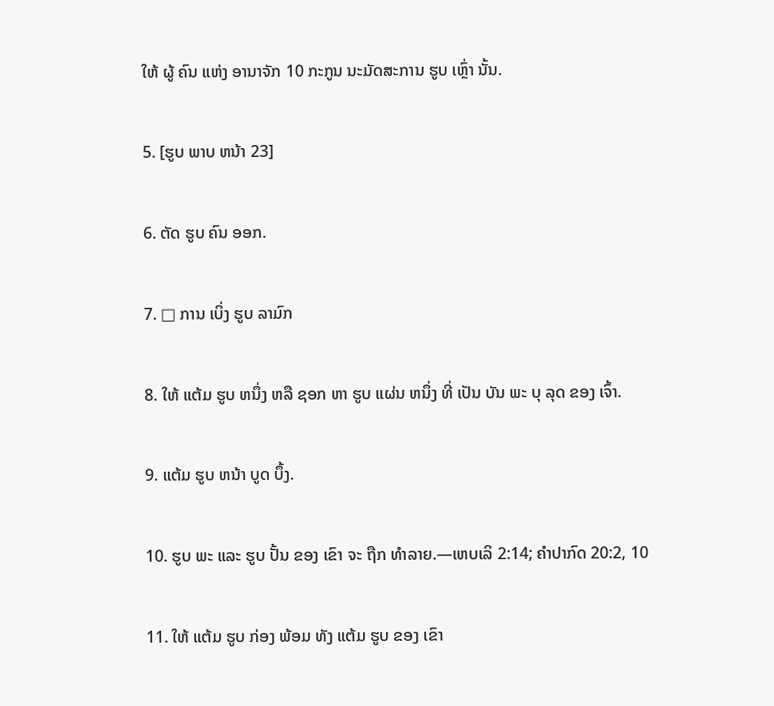ໃຫ້ ຜູ້ ຄົນ ແຫ່ງ ອານາຈັກ 10 ກະກູນ ນະມັດສະການ ຮູບ ເຫຼົ່າ ນັ້ນ.

5. [ຮູບ ພາບ ຫນ້າ 23]

6. ຕັດ ຮູບ ຄົນ ອອກ.

7. □ ການ ເບິ່ງ ຮູບ ລາມົກ

8. ໃຫ້ ແຕ້ມ ຮູບ ຫນຶ່ງ ຫລື ຊອກ ຫາ ຮູບ ແຜ່ນ ຫນຶ່ງ ທີ່ ເປັນ ບັນ ພະ ບຸ ລຸດ ຂອງ ເຈົ້າ.

9. ແຕ້ມ ຮູບ ຫນ້າ ບູດ ບຶ້ງ.

10. ຮູບ ພະ ແລະ ຮູບ ປັ້ນ ຂອງ ເຂົາ ຈະ ຖືກ ທໍາລາຍ.—ເຫບເລິ 2:14; ຄໍາປາກົດ 20:2, 10

11. ໃຫ້ ແຕ້ມ ຮູບ ກ່ອງ ພ້ອມ ທັງ ແຕ້ມ ຮູບ ຂອງ ເຂົາ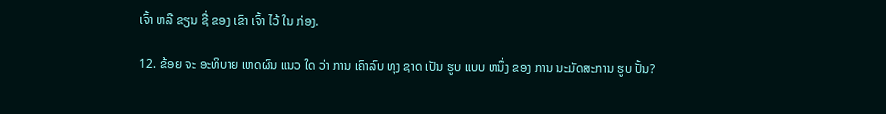ເຈົ້າ ຫລື ຂຽນ ຊື່ ຂອງ ເຂົາ ເຈົ້າ ໄວ້ ໃນ ກ່ອງ.

12. ຂ້ອຍ ຈະ ອະທິບາຍ ເຫດຜົນ ແນວ ໃດ ວ່າ ການ ເຄົາລົບ ທຸງ ຊາດ ເປັນ ຮູບ ແບບ ຫນຶ່ງ ຂອງ ການ ນະມັດສະການ ຮູບ ປັ້ນ?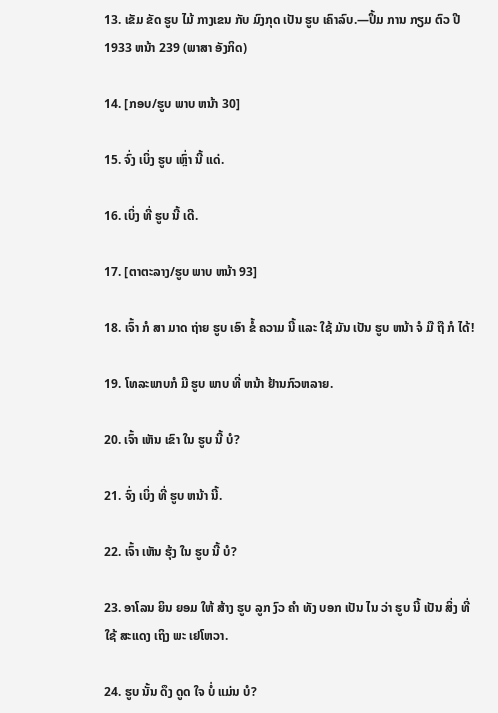13. ເຂັມ ຂັດ ຮູບ ໄມ້ ກາງເຂນ ກັບ ມົງກຸດ ເປັນ ຮູບ ເຄົາລົບ.—ປຶ້ມ ການ ກຽມ ຕົວ ປີ 1933 ຫນ້າ 239 (ພາສາ ອັງກິດ)

14. [ກອບ/ຮູບ ພາບ ຫນ້າ 30]

15. ຈົ່ງ ເບິ່ງ ຮູບ ເຫຼົ່າ ນີ້ ແດ່.

16. ເບິ່ງ ທີ່ ຮູບ ນີ້ ເດີ.

17. [ຕາຕະລາງ/ຮູບ ພາບ ຫນ້າ 93]

18. ເຈົ້າ ກໍ ສາ ມາດ ຖ່າຍ ຮູບ ເອົາ ຂໍ້ ຄວາມ ນີ້ ແລະ ໃຊ້ ມັນ ເປັນ ຮູບ ຫນ້າ ຈໍ ມື ຖື ກໍ ໄດ້!

19. ໂທລະພາບກໍ ມີ ຮູບ ພາບ ທີ່ ຫນ້າ ຢ້ານກົວຫລາຍ.

20. ເຈົ້າ ເຫັນ ເຂົາ ໃນ ຮູບ ນີ້ ບໍ?

21. ຈົ່ງ ເບິ່ງ ທີ່ ຮູບ ຫນ້າ ນີ້.

22. ເຈົ້າ ເຫັນ ຮຸ້ງ ໃນ ຮູບ ນີ້ ບໍ?

23. ອາໂລນ ຍິນ ຍອມ ໃຫ້ ສ້າງ ຮູບ ລູກ ງົວ ຄໍາ ທັງ ບອກ ເປັນ ໄນ ວ່າ ຮູບ ນີ້ ເປັນ ສິ່ງ ທີ່ ໃຊ້ ສະແດງ ເຖິງ ພະ ເຢໂຫວາ.

24. ຮູບ ນັ້ນ ດຶງ ດູດ ໃຈ ບໍ່ ແມ່ນ ບໍ?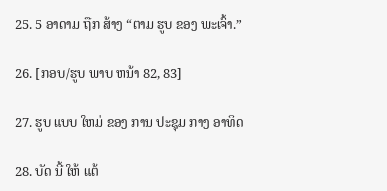25. 5 ອາດາມ ຖືກ ສ້າງ “ຕາມ ຮູບ ຂອງ ພະເຈົ້າ.”

26. [ກອບ/ຮູບ ພາບ ຫນ້າ 82, 83]

27. ຮູບ ແບບ ໃຫມ່ ຂອງ ການ ປະຊຸມ ກາງ ອາທິດ

28. ບັດ ນີ້ ໃຫ້ ແຕ້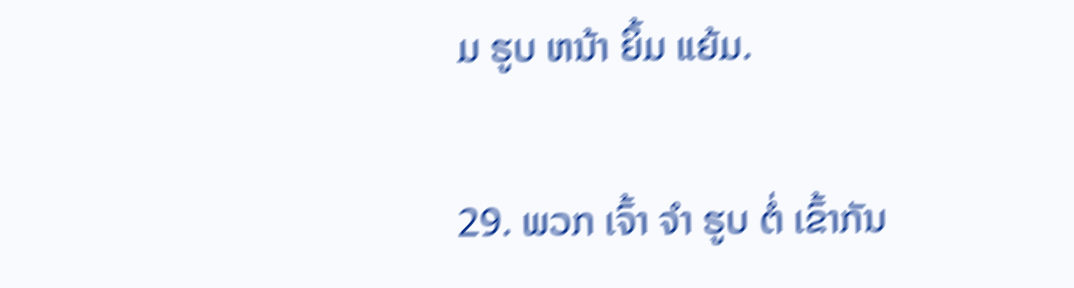ມ ຮູບ ຫນ້າ ຍິ້ມ ແຍ້ມ.

29. ພວກ ເຈົ້າ ຈໍາ ຮູບ ຕໍ່ ເຂົ້າກັນ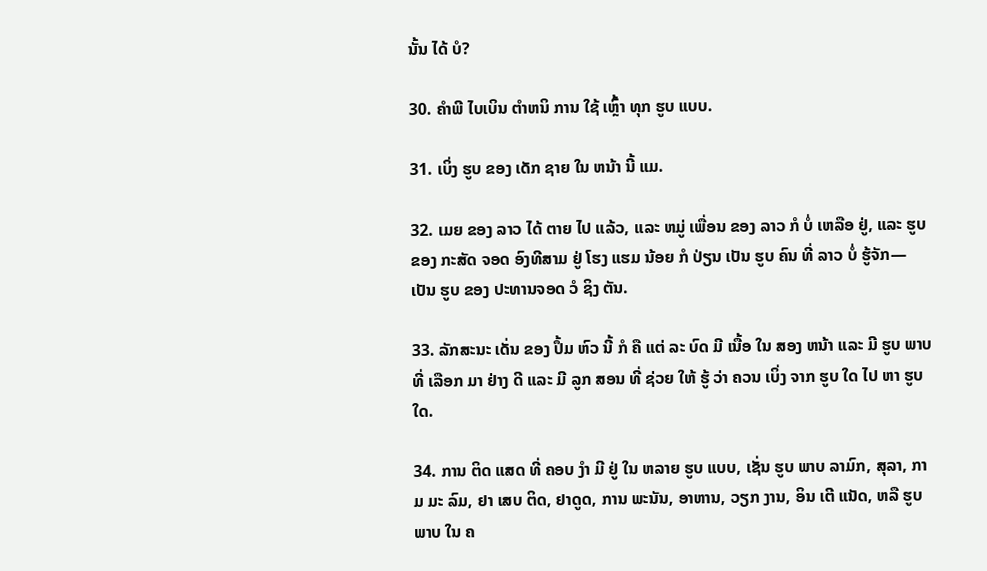ນັ້ນ ໄດ້ ບໍ?

30. ຄໍາພີ ໄບເບິນ ຕໍາຫນິ ການ ໃຊ້ ເຫຼົ້າ ທຸກ ຮູບ ແບບ.

31. ເບິ່ງ ຮູບ ຂອງ ເດັກ ຊາຍ ໃນ ຫນ້າ ນີ້ ແມ.

32. ເມຍ ຂອງ ລາວ ໄດ້ ຕາຍ ໄປ ແລ້ວ, ແລະ ຫມູ່ ເພື່ອນ ຂອງ ລາວ ກໍ ບໍ່ ເຫລືອ ຢູ່, ແລະ ຮູບ ຂອງ ກະສັດ ຈອດ ອົງທີສາມ ຢູ່ ໂຮງ ແຮມ ນ້ອຍ ກໍ ປ່ຽນ ເປັນ ຮູບ ຄົນ ທີ່ ລາວ ບໍ່ ຮູ້ຈັກ— ເປັນ ຮູບ ຂອງ ປະທານຈອດ ວໍ ຊິງ ຕັນ.

33. ລັກສະນະ ເດັ່ນ ຂອງ ປຶ້ມ ຫົວ ນີ້ ກໍ ຄື ແຕ່ ລະ ບົດ ມີ ເນື້ອ ໃນ ສອງ ຫນ້າ ແລະ ມີ ຮູບ ພາບ ທີ່ ເລືອກ ມາ ຢ່າງ ດີ ແລະ ມີ ລູກ ສອນ ທີ່ ຊ່ວຍ ໃຫ້ ຮູ້ ວ່າ ຄວນ ເບິ່ງ ຈາກ ຮູບ ໃດ ໄປ ຫາ ຮູບ ໃດ.

34. ການ ຕິດ ແສດ ທີ່ ຄອບ ງໍາ ມີ ຢູ່ ໃນ ຫລາຍ ຮູບ ແບບ, ເຊັ່ນ ຮູບ ພາບ ລາມົກ, ສຸລາ, ກາມ ມະ ລົມ, ຢາ ເສບ ຕິດ, ຢາດູດ, ການ ພະນັນ, ອາຫານ, ວຽກ ງານ, ອິນ ເຕີ ແນັດ, ຫລື ຮູບ ພາບ ໃນ ຄ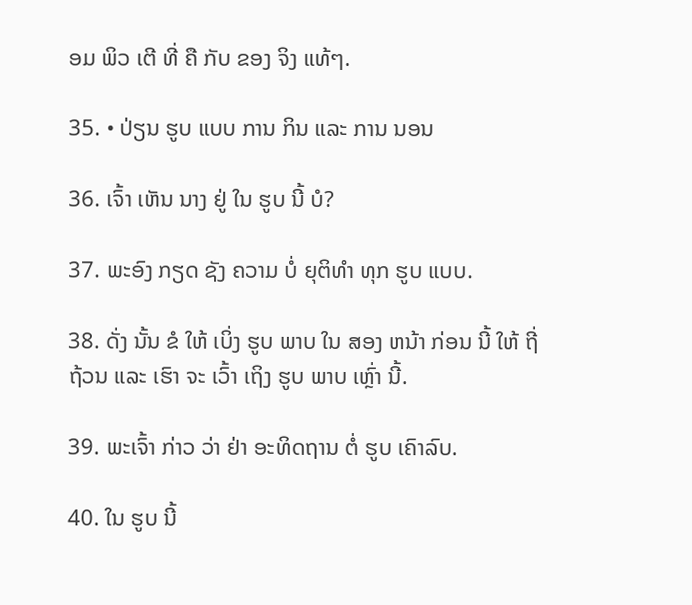ອມ ພິວ ເຕີ ທີ່ ຄື ກັບ ຂອງ ຈິງ ແທ້ໆ.

35. • ປ່ຽນ ຮູບ ແບບ ການ ກິນ ແລະ ການ ນອນ

36. ເຈົ້າ ເຫັນ ນາງ ຢູ່ ໃນ ຮູບ ນີ້ ບໍ?

37. ພະອົງ ກຽດ ຊັງ ຄວາມ ບໍ່ ຍຸຕິທໍາ ທຸກ ຮູບ ແບບ.

38. ດັ່ງ ນັ້ນ ຂໍ ໃຫ້ ເບິ່ງ ຮູບ ພາບ ໃນ ສອງ ຫນ້າ ກ່ອນ ນີ້ ໃຫ້ ຖີ່ ຖ້ວນ ແລະ ເຮົາ ຈະ ເວົ້າ ເຖິງ ຮູບ ພາບ ເຫຼົ່າ ນີ້.

39. ພະເຈົ້າ ກ່າວ ວ່າ ຢ່າ ອະທິດຖານ ຕໍ່ ຮູບ ເຄົາລົບ.

40. ໃນ ຮູບ ນີ້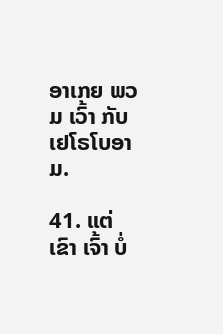ອາເກຍ ພວມ ເວົ້າ ກັບ ເຢໂຣໂບອາມ.

41. ແຕ່ ເຂົາ ເຈົ້າ ບໍ່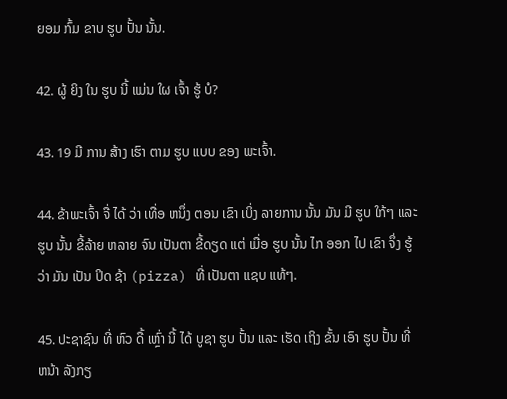ຍອມ ກົ້ມ ຂາບ ຮູບ ປັ້ນ ນັ້ນ.

42. ຜູ້ ຍິງ ໃນ ຮູບ ນີ້ ແມ່ນ ໃຜ ເຈົ້າ ຮູ້ ບໍ?

43. 19 ມີ ການ ສ້າງ ເຮົາ ຕາມ ຮູບ ແບບ ຂອງ ພະເຈົ້າ.

44. ຂ້າພະເຈົ້າ ຈື່ ໄດ້ ວ່າ ເທື່ອ ຫນຶ່ງ ຕອນ ເຂົາ ເບິ່ງ ລາຍການ ນັ້ນ ມັນ ມີ ຮູບ ໃກ້ໆ ແລະ ຮູບ ນັ້ນ ຂີ້ລ້າຍ ຫລາຍ ຈົນ ເປັນຕາ ຂີ້ດຽດ ແຕ່ ເມື່ອ ຮູບ ນັ້ນ ໄກ ອອກ ໄປ ເຂົາ ຈຶ່ງ ຮູ້ ວ່າ ມັນ ເປັນ ປິດ ຊ້າ (pizza) ທີ່ ເປັນຕາ ແຊບ ແທ້ໆ.

45. ປະຊາຊົນ ທີ່ ຫົວ ດື້ ເຫຼົ່າ ນີ້ ໄດ້ ບູຊາ ຮູບ ປັ້ນ ແລະ ເຮັດ ເຖິງ ຂັ້ນ ເອົາ ຮູບ ປັ້ນ ທີ່ ຫນ້າ ລັງກຽ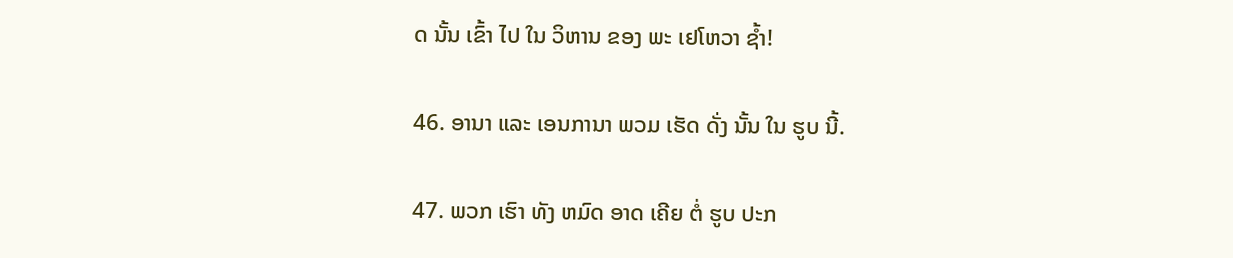ດ ນັ້ນ ເຂົ້າ ໄປ ໃນ ວິຫານ ຂອງ ພະ ເຢໂຫວາ ຊໍ້າ!

46. ອານາ ແລະ ເອນການາ ພວມ ເຮັດ ດັ່ງ ນັ້ນ ໃນ ຮູບ ນີ້.

47. ພວກ ເຮົາ ທັງ ຫມົດ ອາດ ເຄີຍ ຕໍ່ ຮູບ ປະກ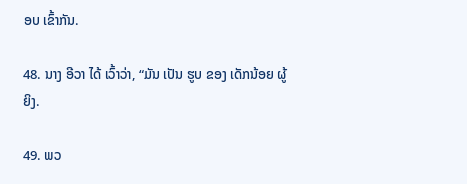ອບ ເຂົ້າກັນ.

48. ນາງ ອີວາ ໄດ້ ເວົ້າວ່າ, “ມັນ ເປັນ ຮູບ ຂອງ ເດັກນ້ອຍ ຜູ້ຍິງ.

49. ພວ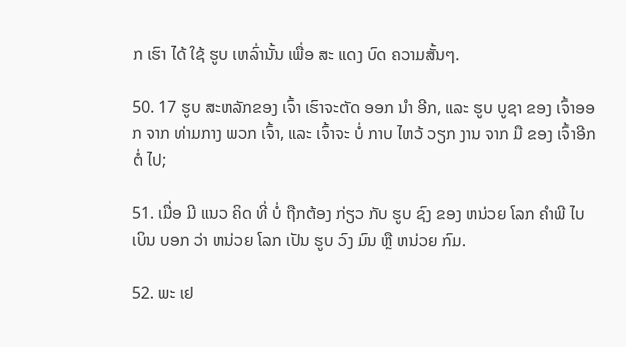ກ ເຮົາ ໄດ້ ໃຊ້ ຮູບ ເຫລົ່ານັ້ນ ເພື່ອ ສະ ແດງ ບົດ ຄວາມສັ້ນໆ.

50. 17 ຮູບ ສະຫລັກຂອງ ເຈົ້າ ເຮົາຈະຕັດ ອອກ ນໍາ ອີກ, ແລະ ຮູບ ບູຊາ ຂອງ ເຈົ້າອອກ ຈາກ ທ່າມກາງ ພວກ ເຈົ້າ, ແລະ ເຈົ້າຈະ ບໍ່ ກາບ ໄຫວ້ ວຽກ ງານ ຈາກ ມື ຂອງ ເຈົ້າອີກ ຕໍ່ ໄປ;

51. ເມື່ອ ມີ ແນວ ຄິດ ທີ່ ບໍ່ ຖືກຕ້ອງ ກ່ຽວ ກັບ ຮູບ ຊົງ ຂອງ ຫນ່ວຍ ໂລກ ຄໍາພີ ໄບເບິນ ບອກ ວ່າ ຫນ່ວຍ ໂລກ ເປັນ ຮູບ ວົງ ມົນ ຫຼື ຫນ່ວຍ ກົມ.

52. ພະ ເຢ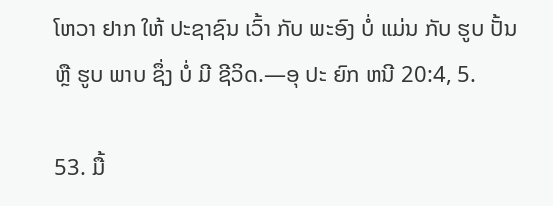ໂຫວາ ຢາກ ໃຫ້ ປະຊາຊົນ ເວົ້າ ກັບ ພະອົງ ບໍ່ ແມ່ນ ກັບ ຮູບ ປັ້ນ ຫຼື ຮູບ ພາບ ຊຶ່ງ ບໍ່ ມີ ຊີວິດ.—ອຸ ປະ ຍົກ ຫນີ 20:4, 5.

53. ມື້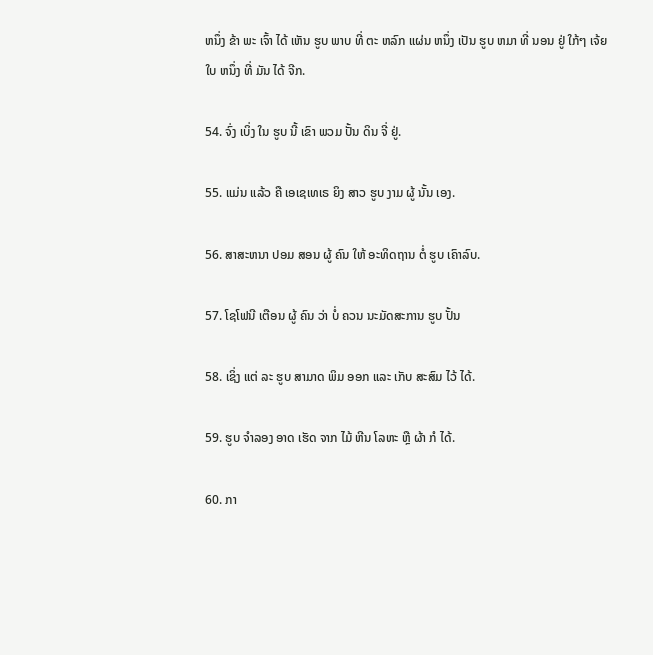ຫນຶ່ງ ຂ້າ ພະ ເຈົ້າ ໄດ້ ເຫັນ ຮູບ ພາບ ທີ່ ຕະ ຫລົກ ແຜ່ນ ຫນຶ່ງ ເປັນ ຮູບ ຫມາ ທີ່ ນອນ ຢູ່ ໃກ້ໆ ເຈ້ຍ ໃບ ຫນຶ່ງ ທີ່ ມັນ ໄດ້ ຈີກ.

54. ຈົ່ງ ເບິ່ງ ໃນ ຮູບ ນີ້ ເຂົາ ພວມ ປັ້ນ ດິນ ຈີ່ ຢູ່.

55. ແມ່ນ ແລ້ວ ຄື ເອເຊເທເຣ ຍິງ ສາວ ຮູບ ງາມ ຜູ້ ນັ້ນ ເອງ.

56. ສາສະຫນາ ປອມ ສອນ ຜູ້ ຄົນ ໃຫ້ ອະທິດຖານ ຕໍ່ ຮູບ ເຄົາລົບ.

57. ໂຊໂຟນີ ເຕືອນ ຜູ້ ຄົນ ວ່າ ບໍ່ ຄວນ ນະມັດສະການ ຮູບ ປັ້ນ

58. ເຊິ່ງ ແຕ່ ລະ ຮູບ ສາມາດ ພິມ ອອກ ແລະ ເກັບ ສະສົມ ໄວ້ ໄດ້.

59. ຮູບ ຈໍາລອງ ອາດ ເຮັດ ຈາກ ໄມ້ ຫີນ ໂລຫະ ຫຼື ຜ້າ ກໍ ໄດ້.

60. ກາ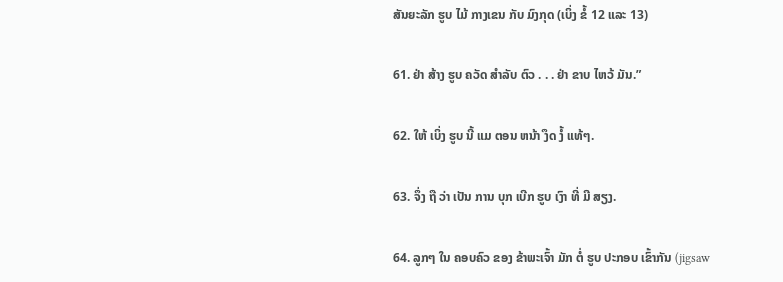ສັນຍະລັກ ຮູບ ໄມ້ ກາງເຂນ ກັບ ມົງກຸດ (ເບິ່ງ ຂໍ້ 12 ແລະ 13)

61. ຢ່າ ສ້າງ ຮູບ ຄວັດ ສໍາລັບ ຕົວ . . . ຢ່າ ຂາບ ໄຫວ້ ມັນ.”

62. ໃຫ້ ເບິ່ງ ຮູບ ນີ້ ແມ ຕອນ ຫນ້າ ງຶດ ງໍ້ ແທ້ໆ.

63. ຈຶ່ງ ຖື ວ່າ ເປັນ ການ ບຸກ ເບີກ ຮູບ ເງົາ ທີ່ ມີ ສຽງ.

64. ລູກໆ ໃນ ຄອບຄົວ ຂອງ ຂ້າພະເຈົ້າ ມັກ ຕໍ່ ຮູບ ປະກອບ ເຂົ້າກັນ (jigsaw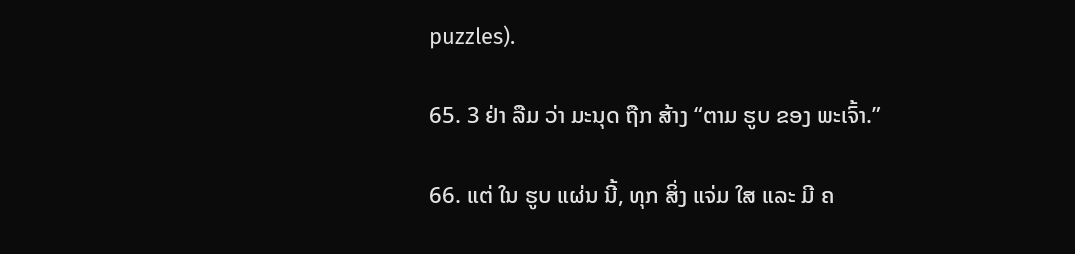puzzles).

65. 3 ຢ່າ ລືມ ວ່າ ມະນຸດ ຖືກ ສ້າງ “ຕາມ ຮູບ ຂອງ ພະເຈົ້າ.”

66. ແຕ່ ໃນ ຮູບ ແຜ່ນ ນີ້, ທຸກ ສິ່ງ ແຈ່ມ ໃສ ແລະ ມີ ຄ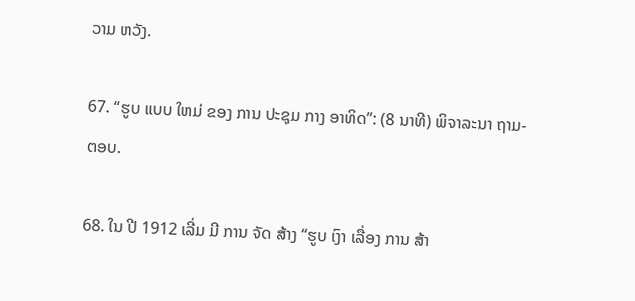ວາມ ຫວັງ.

67. “ຮູບ ແບບ ໃຫມ່ ຂອງ ການ ປະຊຸມ ກາງ ອາທິດ”: (8 ນາທີ) ພິຈາລະນາ ຖາມ-ຕອບ.

68. ໃນ ປີ 1912 ເລີ່ມ ມີ ການ ຈັດ ສ້າງ “ຮູບ ເງົາ ເລື່ອງ ການ ສ້າ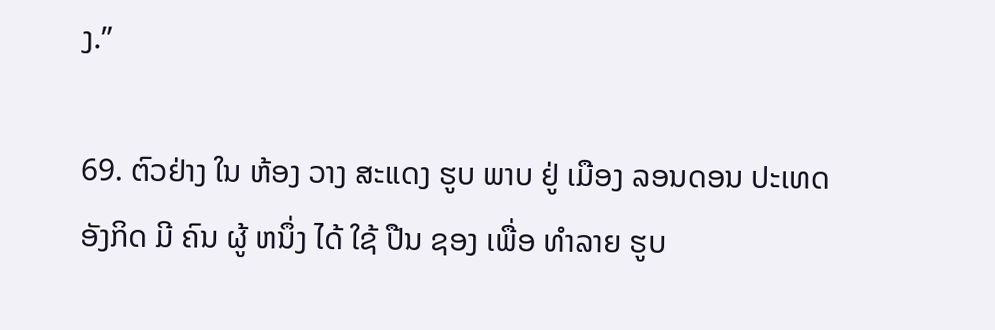ງ.”

69. ຕົວຢ່າງ ໃນ ຫ້ອງ ວາງ ສະແດງ ຮູບ ພາບ ຢູ່ ເມືອງ ລອນດອນ ປະເທດ ອັງກິດ ມີ ຄົນ ຜູ້ ຫນຶ່ງ ໄດ້ ໃຊ້ ປືນ ຊອງ ເພື່ອ ທໍາລາຍ ຮູບ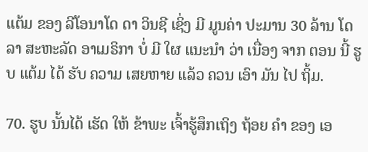ແຕ້ມ ຂອງ ລີໂອນາໂດ ດາ ວິນຊີ ເຊິ່ງ ມີ ມູນຄ່າ ປະມານ 30 ລ້ານ ໂດລາ ສະຫະລັດ ອາເມຣິກາ ບໍ່ ມີ ໃຜ ແນະນໍາ ວ່າ ເນື່ອງ ຈາກ ຕອນ ນີ້ ຮູບ ແຕ້ມ ໄດ້ ຮັບ ຄວາມ ເສຍຫາຍ ແລ້ວ ຄວນ ເອົາ ມັນ ໄປ ຖິ້ມ.

70. ຮູບ ນັ້ນໄດ້ ເຮັດ ໃຫ້ ຂ້າພະ ເຈົ້າຮູ້ສຶກເຖິງ ຖ້ອຍ ຄໍາ ຂອງ ເອ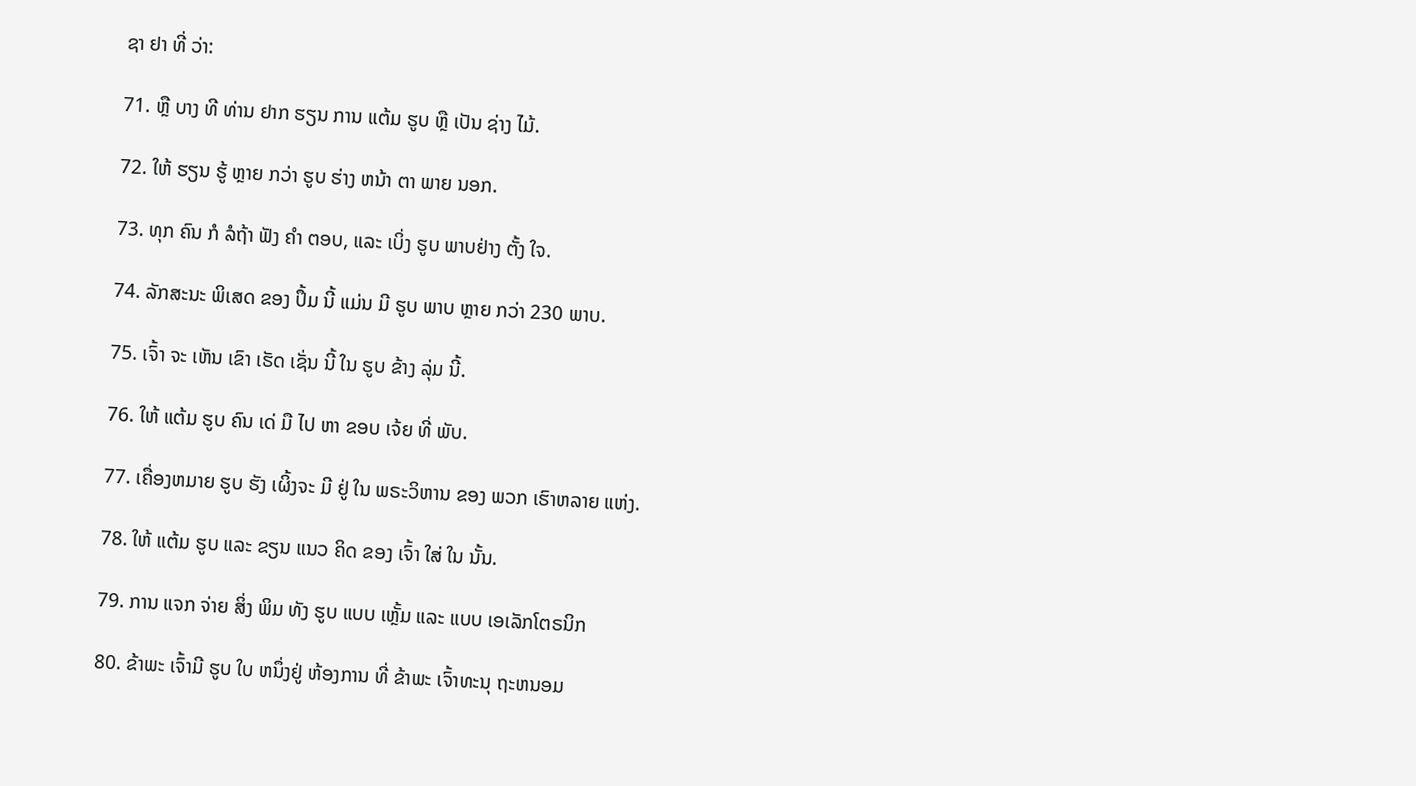ຊາ ຢາ ທີ່ ວ່າ:

71. ຫຼື ບາງ ທີ ທ່ານ ຢາກ ຮຽນ ການ ແຕ້ມ ຮູບ ຫຼື ເປັນ ຊ່າງ ໄມ້.

72. ໃຫ້ ຮຽນ ຮູ້ ຫຼາຍ ກວ່າ ຮູບ ຮ່າງ ຫນ້າ ຕາ ພາຍ ນອກ.

73. ທຸກ ຄົນ ກໍ ລໍຖ້າ ຟັງ ຄໍາ ຕອບ, ແລະ ເບິ່ງ ຮູບ ພາບຢ່າງ ຕັ້ງ ໃຈ.

74. ລັກສະນະ ພິເສດ ຂອງ ປຶ້ມ ນີ້ ແມ່ນ ມີ ຮູບ ພາບ ຫຼາຍ ກວ່າ 230 ພາບ.

75. ເຈົ້າ ຈະ ເຫັນ ເຂົາ ເຮັດ ເຊັ່ນ ນີ້ ໃນ ຮູບ ຂ້າງ ລຸ່ມ ນີ້.

76. ໃຫ້ ແຕ້ມ ຮູບ ຄົນ ເດ່ ມື ໄປ ຫາ ຂອບ ເຈ້ຍ ທີ່ ພັບ.

77. ເຄື່ອງຫມາຍ ຮູບ ຮັງ ເຜິ້ງຈະ ມີ ຢູ່ ໃນ ພຣະວິຫານ ຂອງ ພວກ ເຮົາຫລາຍ ແຫ່ງ.

78. ໃຫ້ ແຕ້ມ ຮູບ ແລະ ຂຽນ ແນວ ຄິດ ຂອງ ເຈົ້າ ໃສ່ ໃນ ນັ້ນ.

79. ການ ແຈກ ຈ່າຍ ສິ່ງ ພິມ ທັງ ຮູບ ແບບ ເຫຼັ້ມ ແລະ ແບບ ເອເລັກໂຕຣນິກ

80. ຂ້າພະ ເຈົ້າມີ ຮູບ ໃບ ຫນຶ່ງຢູ່ ຫ້ອງການ ທີ່ ຂ້າພະ ເຈົ້າທະນຸ ຖະຫນອມ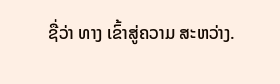ຊື່ວ່າ ທາງ ເຂົ້າສູ່ຄວາມ ສະຫວ່າງ.